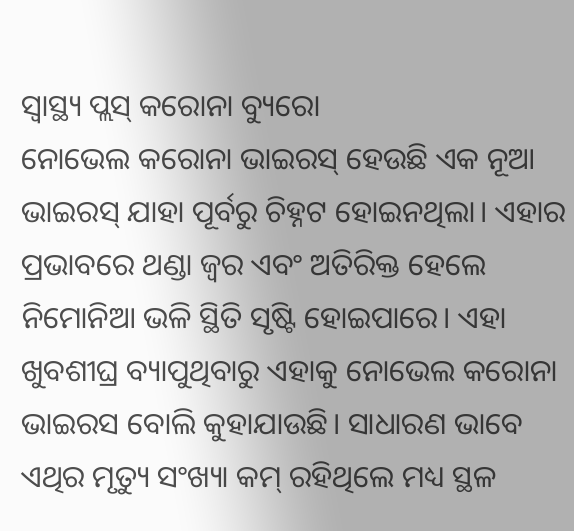ସ୍ୱାସ୍ଥ୍ୟ ପ୍ଲସ୍ କରୋନା ବ୍ୟୁରୋ
ନୋଭେଲ କରୋନା ଭାଇରସ୍ ହେଉଛି ଏକ ନୂଆ ଭାଇରସ୍ ଯାହା ପୂର୍ବରୁ ଚିହ୍ନଟ ହୋଇନଥିଲା। ଏହାର ପ୍ରଭାବରେ ଥଣ୍ଡା ଜ୍ୱର ଏବଂ ଅତିରିକ୍ତ ହେଲେ ନିମୋନିଆ ଭଳି ସ୍ଥିତି ସୃଷ୍ଟି ହୋଇପାରେ। ଏହା ଖୁବଶୀଘ୍ର ବ୍ୟାପୁଥିବାରୁ ଏହାକୁ ନୋଭେଲ କରୋନା ଭାଇରସ ବୋଲି କୁହାଯାଉଛି। ସାଧାରଣ ଭାବେ ଏଥିର ମୃତ୍ୟୁ ସଂଖ୍ୟା କମ୍ ରହିଥିଲେ ମଧ୍ୟ ସ୍ଥଳ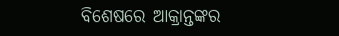ବିଶେଷରେ ଆକ୍ରାନ୍ତଙ୍କର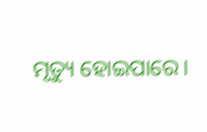ମୃତ୍ୟୁ ହୋଇପାରେ।